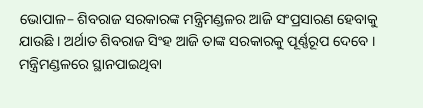ଭୋପାଳ– ଶିବରାଜ ସରକାରଙ୍କ ମନ୍ତ୍ରିମଣ୍ଡଳର ଆଜି ସଂପ୍ରସାରଣ ହେବାକୁ ଯାଉଛି । ଅର୍ଥାତ ଶିବରାଜ ସିଂହ ଆଜି ତାଙ୍କ ସରକାରକୁ ପୂର୍ଣ୍ଣରୂପ ଦେବେ ।
ମନ୍ତ୍ରିମଣ୍ଡଳରେ ସ୍ଥାନପାଇଥିବା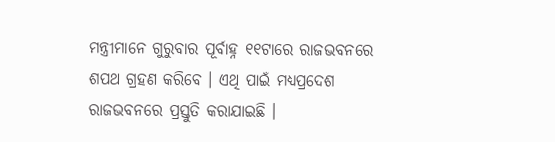ମନ୍ତ୍ରୀମାନେ ଗୁରୁବାର ପୂର୍ବାହ୍ନ ୧୧ଟାରେ ରାଜଭବନରେ ଶପଥ ଗ୍ରହଣ କରିବେ । ଏଥି ପାଇଁ ମଧ୍ୟପ୍ରଦେଶ ରାଜଭବନରେ ପ୍ରସ୍ତୁତି କରାଯାଇଛି ।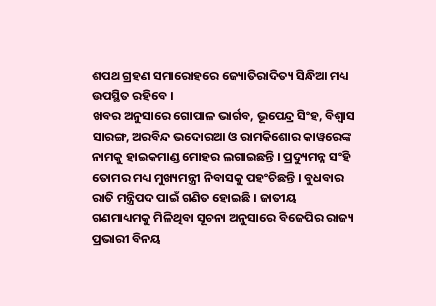ଶପଥ ଗ୍ରହଣ ସମାରୋହରେ ଜ୍ୟୋତିରାଦିତ୍ୟ ସିନ୍ଧିଆ ମଧ୍ୟ ଉପସ୍ଥିତ ରହିବେ ।
ଖବର ଅନୁସାରେ ଗୋପାଳ ଭାର୍ଗବ, ଭୂପେନ୍ଦ୍ର ସିଂହ, ବିଶ୍ୱାସ ସାରଙ୍ଗ, ଅରବିନ୍ଦ ଭଦୋରଆ ଓ ରାମକିଶୋର କାୱରେଙ୍କ ନାମକୁ ହାଇକମାଣ୍ଡ ମୋହର ଲଗାଇଛନ୍ତି । ପ୍ରଦ୍ୟୁମନ୍ନ ସଂହି ତୋମର ମଧ୍ୟ ମୁଖ୍ୟମନ୍ତ୍ରୀ ନିବାସକୁ ପହଂଚିଛନ୍ତି । ବୁଧବାର ରାତି ମନ୍ତ୍ରିପଦ ପାଇଁ ଗଣିତ ହୋଇଛି । ଜାତୀୟ ଗଣମାଧ୍ୟମକୁ ମିଳିଥିବା ସୂଚନା ଅନୁସାରେ ବିଜେପିର ରାଜ୍ୟ ପ୍ରଭାରୀ ବିନୟ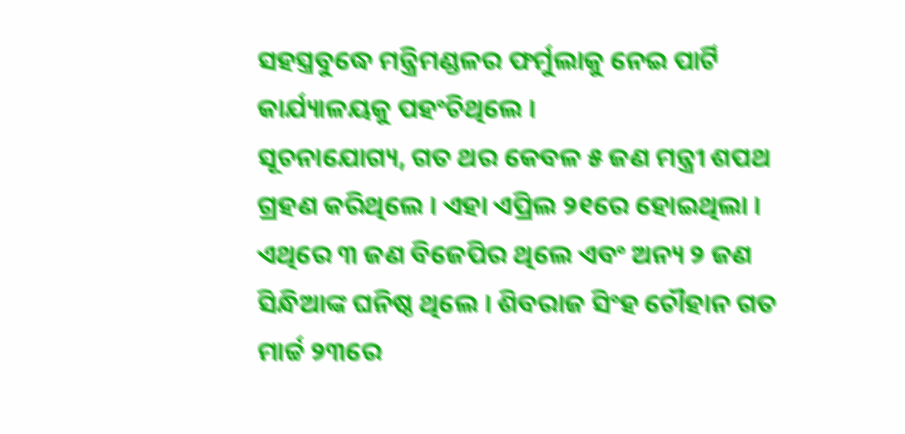ସହସ୍ତ୍ରବୁଦ୍ଧେ ମନ୍ତ୍ରିମଣ୍ଡଳର ଫର୍ମୁଲାକୁ ନେଇ ପାର୍ଟି କାର୍ଯ୍ୟାଳୟକୁ ପହଂଚିଥିଲେ ।
ସୂଚନାଯୋଗ୍ୟ, ଗତ ଥର କେବଳ ୫ ଜଣ ମନ୍ତ୍ରୀ ଶପଥ ଗ୍ରହଣ କରିଥିଲେ । ଏହା ଏପ୍ରିଲ ୨୧ରେ ହୋଇଥିଲା । ଏଥିରେ ୩ ଜଣ ବିଜେପିର ଥିଲେ ଏବଂ ଅନ୍ୟ ୨ ଜଣ ସିନ୍ଧିଆଙ୍କ ଘନିଷ୍ଠ ଥିଲେ । ଶିବରାଜ ସିଂହ ଚୌହାନ ଗତ ମାର୍ଚ୍ଚ ୨୩ରେ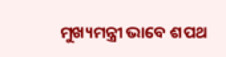ମୁଖ୍ୟମନ୍ତ୍ରୀ ଭାବେ ଶପଥ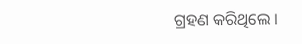ଗ୍ରହଣ କରିଥିଲେ ।